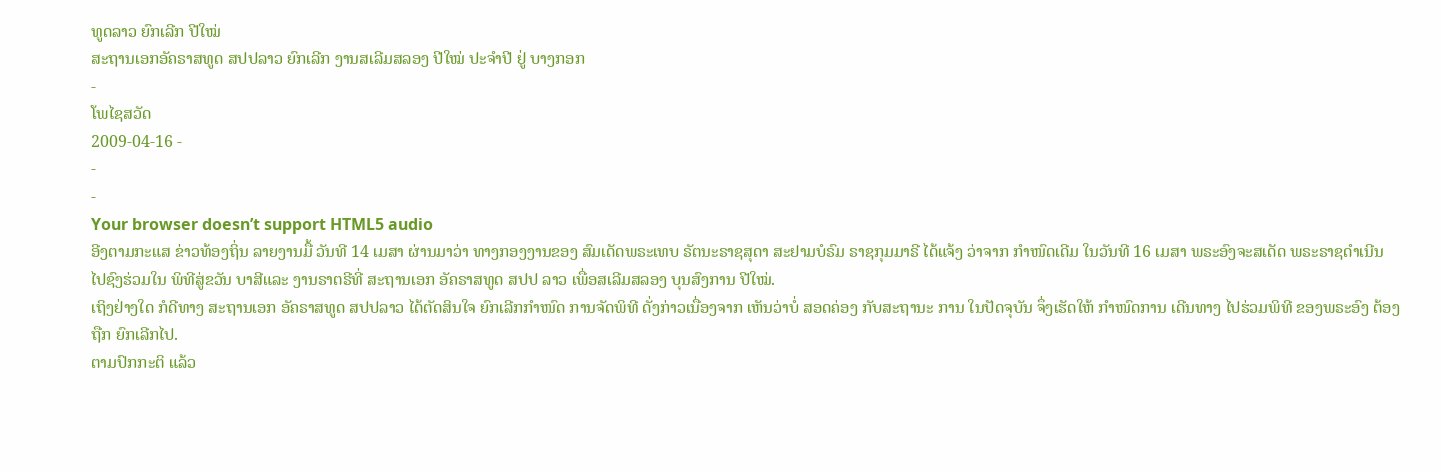ທູດລາວ ຍົກເລີກ ປີໃໝ່
ສະຖານເອກອັຄຣາສທູດ ສປປລາວ ຍົກເລີກ ງານສເລີມສລອງ ປີໃໝ່ ປະຈຳປີ ຢູ່ ບາງກອກ
-
ໂພໄຊສວັດ
2009-04-16 -
-
-
Your browser doesn’t support HTML5 audio
ອີງຕາມກະແສ ຂ່າວທ້ອງຖິ່ນ ລາຍງານມື້ ວັນທີ 14 ເມສາ ຜ່ານມາວ່າ ທາງກອງງານຂອງ ສົມເດັດພຣະເທບ ຣັຕນະຣາຊສຸດາ ສະຢາມບໍຣົມ ຣາຊກຸມມາຣີ ໄດ້ແຈ້ງ ວ່າຈາກ ກຳໜົດເດີມ ໃນວັນທີ 16 ເມສາ ພຣະອົງຈະສເດັດ ພຣະຣາຊດຳເນີນ ໄປຊົງຮ່ວມໃນ ພິທີສູ່ຂວັນ ບາສີແລະ ງານຣາຕຣີທີ່ ສະຖານເອກ ອັຄຣາສທູດ ສປປ ລາວ ເພື່ອສເລີມສລອງ ບຸນສົງການ ປີໃໝ່.
ເຖິງຢ່າງໃດ ກໍດີທາງ ສະຖານເອກ ອັຄຣາສທູດ ສປປລາວ ໄດ້ຕັດສິນໃຈ ຍົກເລີກກຳໜົດ ການຈັດພິທີ ດັ່ງກ່າວເນື່ອງຈາກ ເຫັນວ່າບໍ່ ສອດຄ່ອງ ກັບສະຖານະ ການ ໃນປັດຈຸບັນ ຈຶ່ງເຮັດໃຫ້ ກຳໜົດການ ເດີນທາງ ໄປຮ່ວມພິທີ ຂອງພຣະອົງ ຕ້ອງຖືກ ຍົກເລີກໄປ.
ຕາມປົກກະຕິ ແລ້ວ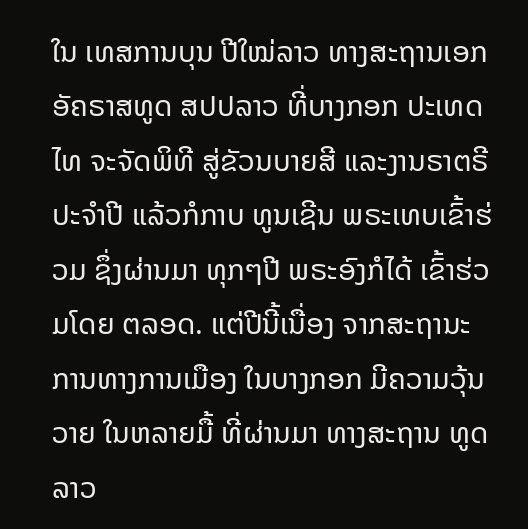ໃນ ເທສການບຸນ ປີໃໝ່ລາວ ທາງສະຖານເອກ ອັຄຣາສທູດ ສປປລາວ ທີ່ບາງກອກ ປະເທດໄທ ຈະຈັດພິທີ ສູ່ຂັວນບາຍສີ ແລະງານຣາຕຣີ ປະຈຳປີ ແລ້ວກໍກາບ ທູນເຊີນ ພຣະເທບເຂົ້າຮ່ວມ ຊຶ່ງຜ່ານມາ ທຸກໆປີ ພຣະອົງກໍໄດ້ ເຂົ້າຮ່ວມໂດຍ ຕລອດ. ແຕ່ປີນີ້ເນື່ອງ ຈາກສະຖານະ ການທາງການເມືອງ ໃນບາງກອກ ມີຄວາມວຸ້ນວາຍ ໃນຫລາຍມື້ ທີ່ຜ່ານມາ ທາງສະຖານ ທູດລາວ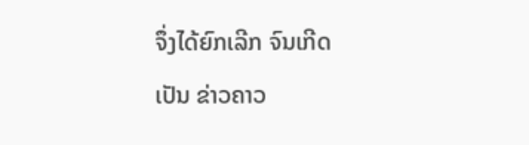ຈຶ່ງໄດ້ຍົກເລີກ ຈົນເກີດເປັນ ຂ່າວຄາວ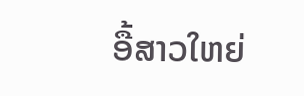ອື້ສາວໃຫຍ່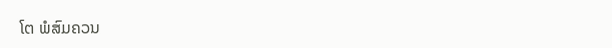ໂຕ ພໍສົມຄວນ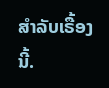ສຳລັບເຣື້ອງນີ້.